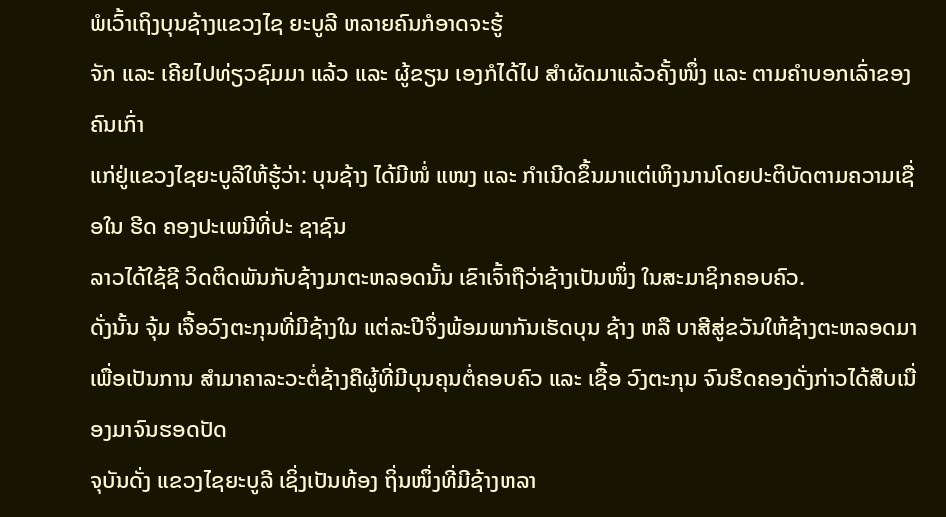ພໍເວົ້າເຖິງບຸນຊ້າງແຂວງໄຊ ຍະບູລີ ຫລາຍຄົນກໍອາດຈະຮູ້
ຈັກ ແລະ ເຄີຍໄປທ່ຽວຊົມມາ ແລ້ວ ແລະ ຜູ້ຂຽນ ເອງກໍໄດ້ໄປ ສຳຜັດມາແລ້ວຄັ້ງໜຶ່ງ ແລະ ຕາມຄຳບອກເລົ່າຂອງຄົນເກົ່າ
ແກ່ຢູ່ແຂວງໄຊຍະບູລີໃຫ້ຮູ້ວ່າ: ບຸນຊ້າງ ໄດ້ມີໜໍ່ ແໜງ ແລະ ກຳເນີດຂຶ້ນມາແຕ່ເຫິງນານໂດຍປະຕິບັດຕາມຄວາມເຊື່ອໃນ ຮີດ ຄອງປະເພນີທີ່ປະ ຊາຊົນ
ລາວໄດ້ໃຊ້ຊີ ວິດຕິດພັນກັບຊ້າງມາຕະຫລອດນັ້ນ ເຂົາເຈົ້າຖືວ່າຊ້າງເປັນໜຶ່ງ ໃນສະມາຊິກຄອບຄົວ.
ດັ່ງນັ້ນ ຈຸ້ມ ເຈື້ອວົງຕະກຸນທີ່ມີຊ້າງໃນ ແຕ່ລະປີຈຶ່ງພ້ອມພາກັນເຮັດບຸນ ຊ້າງ ຫລື ບາສີສູ່ຂວັນໃຫ້ຊ້າງຕະຫລອດມາ
ເພື່ອເປັນການ ສຳມາຄາລະວະຕໍ່ຊ້າງຄືຜູ້ທີ່ມີບຸນຄຸນຕໍ່ຄອບຄົວ ແລະ ເຊື້ອ ວົງຕະກຸນ ຈົນຮີດຄອງດັ່ງກ່າວໄດ້ສືບເນື່ອງມາຈົນຮອດປັດ
ຈຸບັນດັ່ງ ແຂວງໄຊຍະບູລີ ເຊິ່ງເປັນທ້ອງ ຖິ່ນໜຶ່ງທີ່ມີຊ້າງຫລາ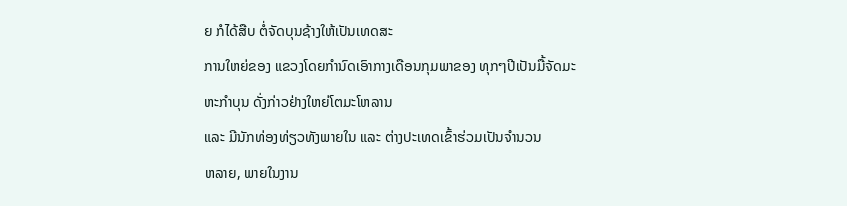ຍ ກໍໄດ້ສືບ ຕໍ່ຈັດບຸນຊ້າງໃຫ້ເປັນເທດສະ
ການໃຫຍ່ຂອງ ແຂວງໂດຍກຳນົດເອົາກາງເດືອນກຸມພາຂອງ ທຸກໆປີເປັນມື້ຈັດມະ ຫະກຳບຸນ ດັ່ງກ່າວຢ່າງໃຫຍ່ໂຕມະໂຫລານ
ແລະ ມີນັກທ່ອງທ່ຽວທັງພາຍໃນ ແລະ ຕ່າງປະເທດເຂົ້າຮ່ວມເປັນຈຳນວນ
ຫລາຍ, ພາຍໃນງານ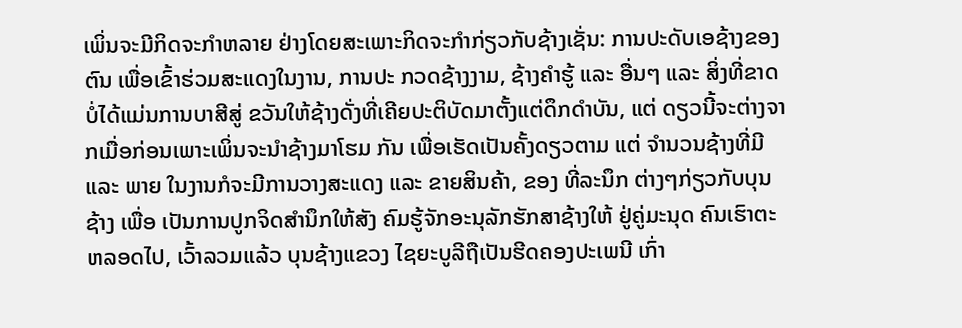ເພິ່ນຈະມີກິດຈະກຳຫລາຍ ຢ່າງໂດຍສະເພາະກິດຈະກຳກ່ຽວກັບຊ້າງເຊັ່ນ: ການປະດັບເອຊ້າງຂອງຕົນ ເພື່ອເຂົ້າຮ່ວມສະແດງໃນງານ, ການປະ ກວດຊ້າງງາມ, ຊ້າງຄຳຮູ້ ແລະ ອື່ນໆ ແລະ ສິ່ງທີ່ຂາດບໍ່ໄດ້ແມ່ນການບາສີສູ່ ຂວັນໃຫ້ຊ້າງດັ່ງທີ່ເຄີຍປະຕິບັດມາຕັ້ງແຕ່ດຶກດຳບັນ, ແຕ່ ດຽວນີ້ຈະຕ່າງຈາກເມື່ອກ່ອນເພາະເພິ່ນຈະນຳຊ້າງມາໂຮມ ກັນ ເພື່ອເຮັດເປັນຄັ້ງດຽວຕາມ ແຕ່ ຈຳນວນຊ້າງທີ່ມີ ແລະ ພາຍ ໃນງານກໍຈະມີການວາງສະແດງ ແລະ ຂາຍສິນຄ້າ, ຂອງ ທີ່ລະນຶກ ຕ່າງໆກ່ຽວກັບບຸນຊ້າງ ເພື່ອ ເປັນການປູກຈິດສຳນຶກໃຫ້ສັງ ຄົມຮູ້ຈັກອະນຸລັກຮັກສາຊ້າງໃຫ້ ຢູ່ຄູ່ມະນຸດ ຄົນເຮົາຕະຫລອດໄປ, ເວົ້າລວມແລ້ວ ບຸນຊ້າງແຂວງ ໄຊຍະບູລີຖືເປັນຮີດຄອງປະເພນີ ເກົ່າ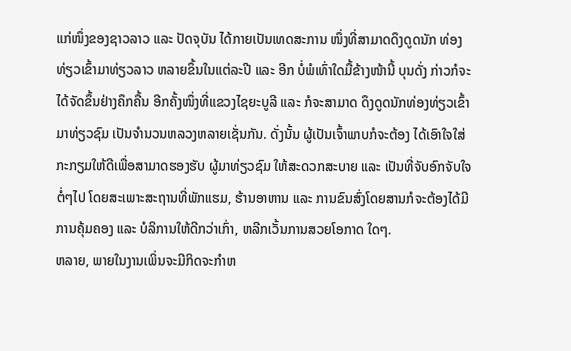ແກ່ໜຶ່ງຂອງຊາວລາວ ແລະ ປັດຈຸບັນ ໄດ້ກາຍເປັນເທດສະການ ໜຶ່ງທີ່ສາມາດດຶງດູດນັກ ທ່ອງທ່ຽວເຂົ້າມາທ່ຽວລາວ ຫລາຍຂຶ້ນໃນແຕ່ລະປີ ແລະ ອີກ ບໍ່ພໍເທົ່າໃດມື້ຂ້າງໜ້ານີ້ ບຸນດັ່ງ ກ່າວກໍຈະໄດ້ຈັດຂຶ້ນຢ່າງຄຶກຄື້ນ ອີກຄັ້ງໜຶ່ງທີ່ແຂວງໄຊຍະບູລີ ແລະ ກໍຈະສາມາດ ດຶງດູດນັກທ່ອງທ່ຽວເຂົ້າມາທ່ຽວຊົມ ເປັນຈຳນວນຫລວງຫລາຍເຊັ່ນກັນ. ດັ່ງນັ້ນ ຜູ້ເປັນເຈົ້າພາບກໍຈະຕ້ອງ ໄດ້ເອົາໃຈໃສ່ກະກຽມໃຫ້ດີເພື່ອສາມາດຮອງຮັບ ຜູ້ມາທ່ຽວຊົມ ໃຫ້ສະດວກສະບາຍ ແລະ ເປັນທີ່ຈັບອົກຈັບໃຈຕໍ່ໆໄປ ໂດຍສະເພາະສະຖານທີ່ພັກແຮມ, ຮ້ານອາຫານ ແລະ ການຂົນສົ່ງໂດຍສານກໍຈະຕ້ອງໄດ້ມີການຄຸ້ມຄອງ ແລະ ບໍລິການໃຫ້ດີກວ່າເກົ່າ, ຫລີກເວັ້ນການສວຍໂອກາດ ໃດໆ.
ຫລາຍ, ພາຍໃນງານເພິ່ນຈະມີກິດຈະກຳຫ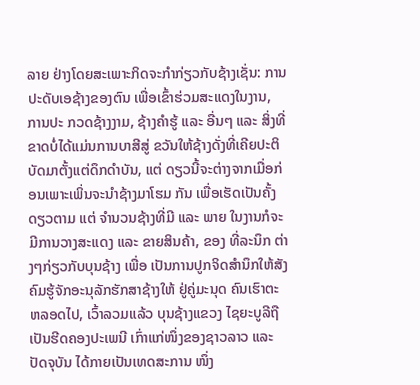ລາຍ ຢ່າງໂດຍສະເພາະກິດຈະກຳກ່ຽວກັບຊ້າງເຊັ່ນ: ການປະດັບເອຊ້າງຂອງຕົນ ເພື່ອເຂົ້າຮ່ວມສະແດງໃນງານ, ການປະ ກວດຊ້າງງາມ, ຊ້າງຄຳຮູ້ ແລະ ອື່ນໆ ແລະ ສິ່ງທີ່ຂາດບໍ່ໄດ້ແມ່ນການບາສີສູ່ ຂວັນໃຫ້ຊ້າງດັ່ງທີ່ເຄີຍປະຕິບັດມາຕັ້ງແຕ່ດຶກດຳບັນ, ແຕ່ ດຽວນີ້ຈະຕ່າງຈາກເມື່ອກ່ອນເພາະເພິ່ນຈະນຳຊ້າງມາໂຮມ ກັນ ເພື່ອເຮັດເປັນຄັ້ງດຽວຕາມ ແຕ່ ຈຳນວນຊ້າງທີ່ມີ ແລະ ພາຍ ໃນງານກໍຈະມີການວາງສະແດງ ແລະ ຂາຍສິນຄ້າ, ຂອງ ທີ່ລະນຶກ ຕ່າງໆກ່ຽວກັບບຸນຊ້າງ ເພື່ອ ເປັນການປູກຈິດສຳນຶກໃຫ້ສັງ ຄົມຮູ້ຈັກອະນຸລັກຮັກສາຊ້າງໃຫ້ ຢູ່ຄູ່ມະນຸດ ຄົນເຮົາຕະຫລອດໄປ, ເວົ້າລວມແລ້ວ ບຸນຊ້າງແຂວງ ໄຊຍະບູລີຖືເປັນຮີດຄອງປະເພນີ ເກົ່າແກ່ໜຶ່ງຂອງຊາວລາວ ແລະ ປັດຈຸບັນ ໄດ້ກາຍເປັນເທດສະການ ໜຶ່ງ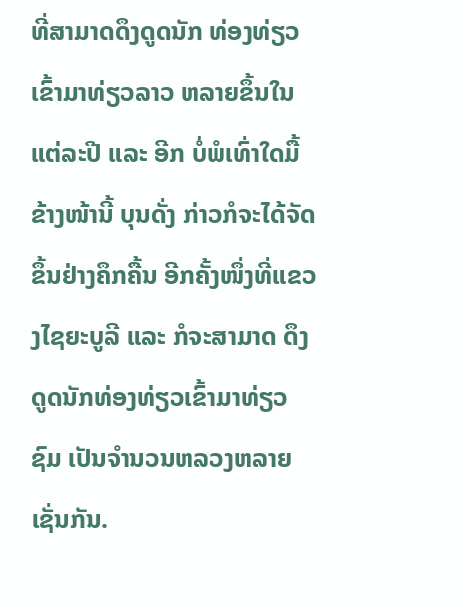ທີ່ສາມາດດຶງດູດນັກ ທ່ອງທ່ຽວເຂົ້າມາທ່ຽວລາວ ຫລາຍຂຶ້ນໃນແຕ່ລະປີ ແລະ ອີກ ບໍ່ພໍເທົ່າໃດມື້ຂ້າງໜ້ານີ້ ບຸນດັ່ງ ກ່າວກໍຈະໄດ້ຈັດຂຶ້ນຢ່າງຄຶກຄື້ນ ອີກຄັ້ງໜຶ່ງທີ່ແຂວງໄຊຍະບູລີ ແລະ ກໍຈະສາມາດ ດຶງດູດນັກທ່ອງທ່ຽວເຂົ້າມາທ່ຽວຊົມ ເປັນຈຳນວນຫລວງຫລາຍເຊັ່ນກັນ.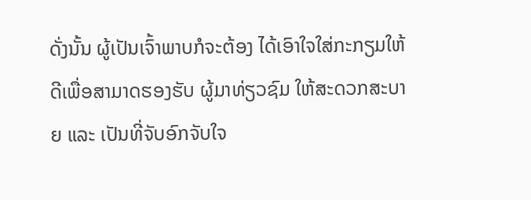ດັ່ງນັ້ນ ຜູ້ເປັນເຈົ້າພາບກໍຈະຕ້ອງ ໄດ້ເອົາໃຈໃສ່ກະກຽມໃຫ້ດີເພື່ອສາມາດຮອງຮັບ ຜູ້ມາທ່ຽວຊົມ ໃຫ້ສະດວກສະບາຍ ແລະ ເປັນທີ່ຈັບອົກຈັບໃຈ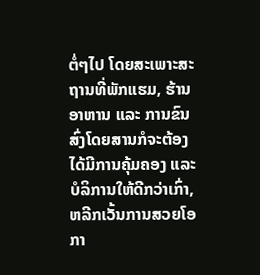ຕໍ່ໆໄປ ໂດຍສະເພາະສະຖານທີ່ພັກແຮມ, ຮ້ານອາຫານ ແລະ ການຂົນສົ່ງໂດຍສານກໍຈະຕ້ອງໄດ້ມີການຄຸ້ມຄອງ ແລະ ບໍລິການໃຫ້ດີກວ່າເກົ່າ, ຫລີກເວັ້ນການສວຍໂອກາ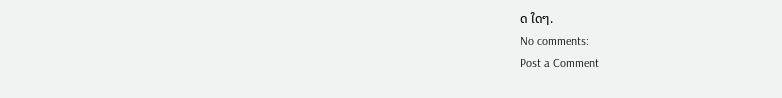ດ ໃດໆ.
No comments:
Post a Comment